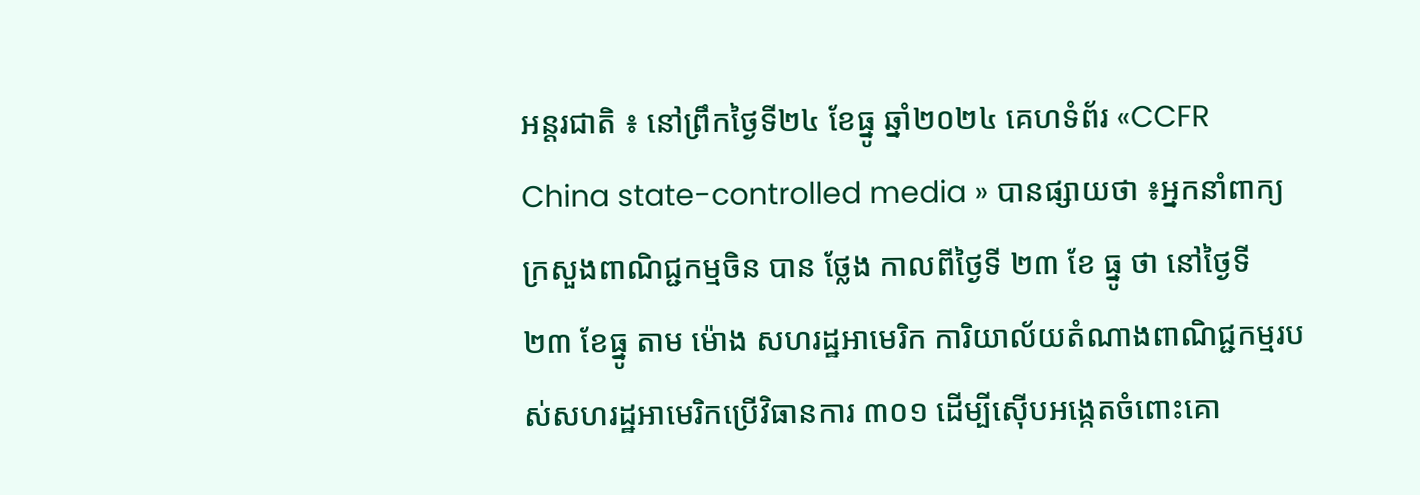អន្តរជាតិ ៖ នៅព្រឹកថ្ងៃទី២៤ ខែធ្នូ ឆ្នាំ២០២៤ គេហទំព័រ «CCFR China state-controlled media » បានផ្សាយថា ៖អ្នកនាំពាក្យក្រសួងពាណិជ្ជកម្មចិន បាន ថ្លែង កាលពីថ្ងៃទី ២៣ ខែ ធ្នូ ថា នៅថ្ងៃទី ២៣ ខែធ្នូ តាម ម៉ោង សហរដ្ឋអាមេរិក ការិយាល័យតំណាងពាណិជ្ជកម្មរបស់សហរដ្ឋអាមេរិកប្រើវិធានការ ៣០១ ដើម្បីស៊ើបអង្កេតចំពោះគោ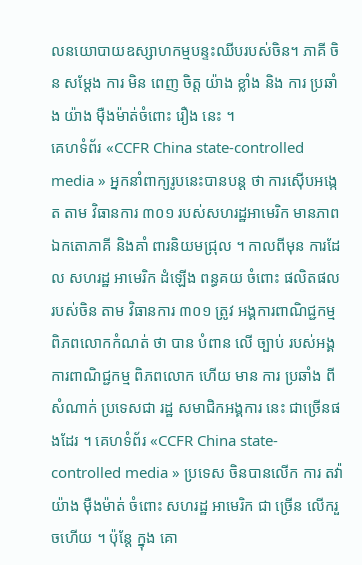លនយោបាយឧស្សាហកម្មបន្ទះឈីបរបស់ចិន។ ភាគី ចិន សម្តែង ការ មិន ពេញ ចិត្ត យ៉ាង ខ្លាំង និង ការ ប្រឆាំង យ៉ាង ម៉ឺងម៉ាត់ចំពោះ រឿង នេះ ។
គេហទំព័រ «CCFR China state-controlled media » អ្នកនាំពាក្យរូបនេះបានបន្ត ថា ការស៊ើបអង្កេត តាម វិធានការ ៣០១ របស់សហរដ្ឋអាមេរិក មានភាពឯកតោភាគី និងគាំ ពារនិយមជ្រុល ។ កាលពីមុន ការដែល សហរដ្ឋ អាមេរិក ដំឡើង ពន្ធគយ ចំពោះ ផលិតផល របស់ចិន តាម វិធានការ ៣០១ ត្រូវ អង្គការពាណិជ្ជកម្ម ពិភពលោកកំណត់ ថា បាន បំពាន លើ ច្បាប់ របស់អង្គការពាណិជ្ជកម្ម ពិភពលោក ហើយ មាន ការ ប្រឆាំង ពី សំណាក់ ប្រទេសជា រដ្ឋ សមាជិកអង្គការ នេះ ជាច្រើនផងដែរ ។ គេហទំព័រ «CCFR China state-controlled media » ប្រទេស ចិនបានលើក ការ តវ៉ា យ៉ាង ម៉ឺងម៉ាត់ ចំពោះ សហរដ្ឋ អាមេរិក ជា ច្រើន លើករួចហើយ ។ ប៉ុន្តែ ក្នុង គោ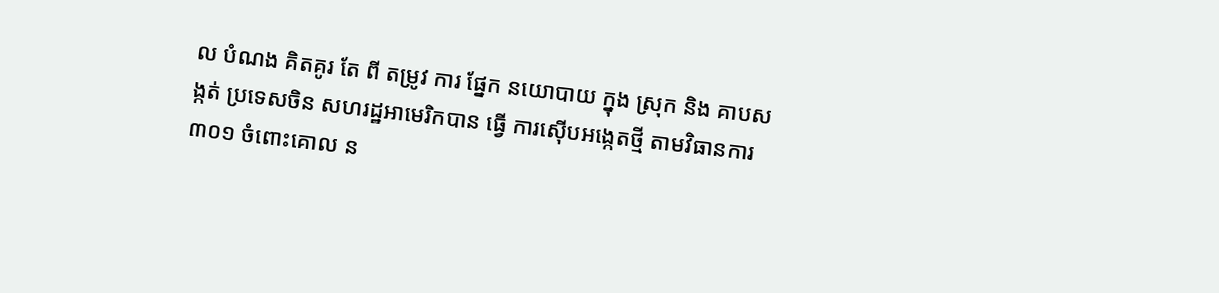ល បំណង គិតគូរ តែ ពី តម្រូវ ការ ផ្នែក នយោបាយ ក្នុង ស្រុក និង គាបសង្កត់ ប្រទេសចិន សហរដ្ឋអាមេរិកបាន ធ្វើ ការស៊ើបអង្កេតថ្មី តាមវិធានការ ៣០១ ចំពោះគោល ន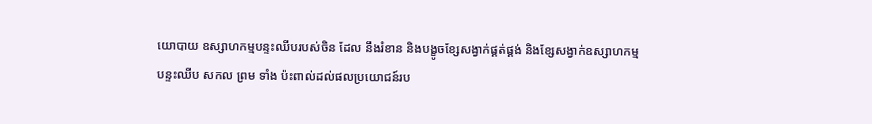យោបាយ ឧស្សាហកម្មបន្ទះឈីបរបស់ចិន ដែល នឹងរំខាន និងបង្ខូចខ្សែសង្វាក់ផ្គត់ផ្គង់ និងខ្សែសង្វាក់ឧស្សាហកម្ម បន្ទះឈីប សកល ព្រម ទាំង ប៉ះពាល់ដល់ផលប្រយោជន៍រប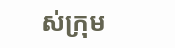ស់ក្រុម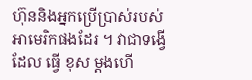ហ៊ុននិងអ្នកប្រើប្រាស់របស់ អាមេរិកផងដែរ ។ វាជាទង្វើ ដែល ធ្វើ ខុស ម្តងហើ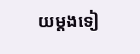យម្តងទៀ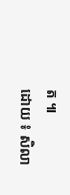ត ៕
ដោយ ៖ សិលា